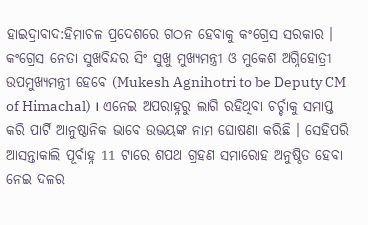ହାଇଦ୍ରାବାଦ:ହିମାଚଳ ପ୍ରଦେଶରେ ଗଠନ ହେବାକୁ କଂଗ୍ରେସ ସରକାର । କଂଗ୍ରେସ ନେତା ସୁଖବିନ୍ଦର ସିଂ ସୁଖୁ ମୁଖ୍ୟମନ୍ତ୍ରୀ ଓ ମୁକେଶ ଅଗ୍ନିହୋତ୍ରୀ ଉପମୁଖ୍ୟମନ୍ତ୍ରୀ ହେବେ (Mukesh Agnihotri to be Deputy CM of Himachal) । ଏନେଇ ଅପରାହ୍ନରୁ ଲାଗି ରହିଥିବା ଚର୍ଚ୍ଚାକୁ ସମାପ୍ତ କରି ପାର୍ଟି ଆନୁଷ୍ଠାନିକ ଭାବେ ଉଭୟଙ୍କ ନାମ ଘୋଷଣା କରିଛି । ସେହିପରି ଆସନ୍ତାକାଲି ପୂର୍ବାହ୍ନ 11 ଟାରେ ଶପଥ ଗ୍ରହଣ ସମାରୋହ ଅନୁଷ୍ଠିତ ହେବା ନେଇ ଦଳର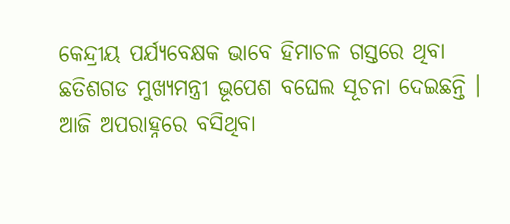କେନ୍ଦ୍ରୀୟ ପର୍ଯ୍ୟବେକ୍ଷକ ଭାବେ ହିମାଚଳ ଗସ୍ତରେ ଥିବା ଛତିଶଗଡ ମୁଖ୍ଯମନ୍ତ୍ରୀ ଭୂପେଶ ବଘେଲ ସୂଚନା ଦେଇଛନ୍ତି ।
ଆଜି ଅପରାହ୍ନରେ ବସିଥିବା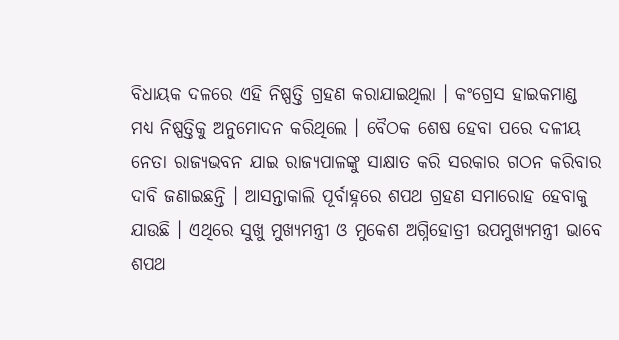ବିଧାୟକ ଦଳରେ ଏହି ନିଷ୍ପତ୍ତି ଗ୍ରହଣ କରାଯାଇଥିଲା । କଂଗ୍ରେସ ହାଇକମାଣ୍ଡ ମଧ୍ୟ ନିଷ୍ପତ୍ତିକୁ ଅନୁମୋଦନ କରିଥିଲେ । ବୈଠକ ଶେଷ ହେବା ପରେ ଦଳୀୟ ନେତା ରାଜ୍ୟଭବନ ଯାଇ ରାଜ୍ୟପାଳଙ୍କୁ ସାକ୍ଷାତ କରି ସରକାର ଗଠନ କରିବାର ଦାବି ଜଣାଇଛନ୍ତି । ଆସନ୍ତାକାଲି ପୂର୍ବାହ୍ନରେ ଶପଥ ଗ୍ରହଣ ସମାରୋହ ହେବାକୁ ଯାଉଛି । ଏଥିରେ ସୁଖୁ ମୁଖ୍ୟମନ୍ତ୍ରୀ ଓ ମୁକେଶ ଅଗ୍ନିହୋତ୍ରୀ ଉପମୁଖ୍ୟମନ୍ତ୍ରୀ ଭାବେ ଶପଥ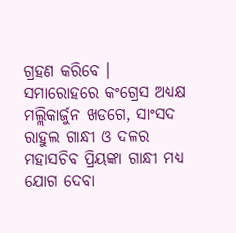ଗ୍ରହଣ କରିବେ । ସମାରୋହରେ କଂଗ୍ରେସ ଅଧ୍ୟକ୍ଷ ମଲ୍ଲିକାର୍ଜୁନ ଖଡଗେ, ସାଂସଦ ରାହୁଲ ଗାନ୍ଧୀ ଓ ଦଳର ମହାସଚିବ ପ୍ରିୟଙ୍କା ଗାନ୍ଧୀ ମଧ୍ୟ ଯୋଗ ଦେବା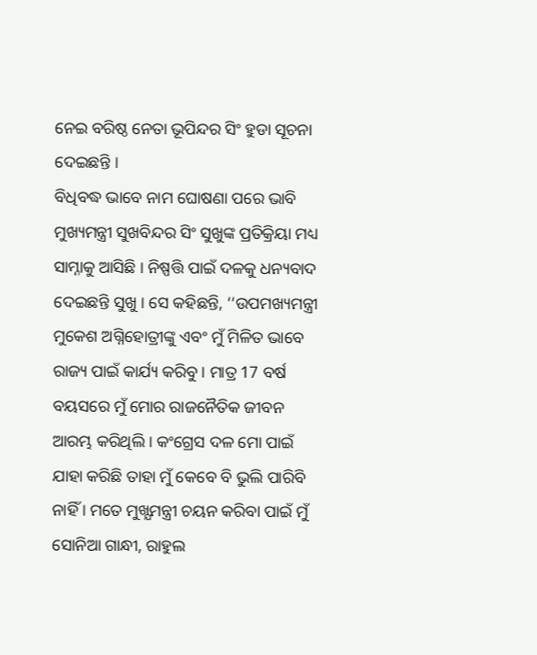ନେଇ ବରିଷ୍ଠ ନେତା ଭୂପିନ୍ଦର ସିଂ ହୁଡା ସୂଚନା ଦେଇଛନ୍ତି ।
ବିଧିବଦ୍ଧ ଭାବେ ନାମ ଘୋଷଣା ପରେ ଭାବି ମୁଖ୍ୟମନ୍ତ୍ରୀ ସୁଖବିନ୍ଦର ସିଂ ସୁଖୁଙ୍କ ପ୍ରତିକ୍ରିୟା ମଧ୍ୟ ସାମ୍ନାକୁ ଆସିଛି । ନିଷ୍ପତ୍ତି ପାଇଁ ଦଳକୁ ଧନ୍ୟବାଦ ଦେଇଛନ୍ତି ସୁଖୁ । ସେ କହିଛନ୍ତି, ‘‘ଉପମଖ୍ୟମନ୍ତ୍ରୀ ମୁକେଶ ଅଗ୍ନିହୋତ୍ରୀଙ୍କୁ ଏବଂ ମୁଁ ମିଳିତ ଭାବେ ରାଜ୍ୟ ପାଇଁ କାର୍ଯ୍ୟ କରିବୁ । ମାତ୍ର 17 ବର୍ଷ ବୟସରେ ମୁଁ ମୋର ରାଜନୈତିକ ଜୀବନ ଆରମ୍ଭ କରିଥିଲି । କଂଗ୍ରେସ ଦଳ ମୋ ପାଇଁ ଯାହା କରିଛି ତାହା ମୁଁ କେବେ ବି ଭୁଲି ପାରିବି ନାହିଁ । ମତେ ମୁଖ୍ଯମନ୍ତ୍ରୀ ଚୟନ କରିବା ପାଇଁ ମୁଁ ସୋନିଆ ଗାନ୍ଧୀ, ରାହୁଲ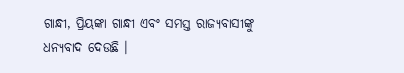ଗାନ୍ଧୀ, ପ୍ରିୟଙ୍କା ଗାନ୍ଧୀ ଏବଂ ସମସ୍ତ ରାଜ୍ୟବାସୀଙ୍କୁ ଧନ୍ୟବାଦ ଦେଉଛି ।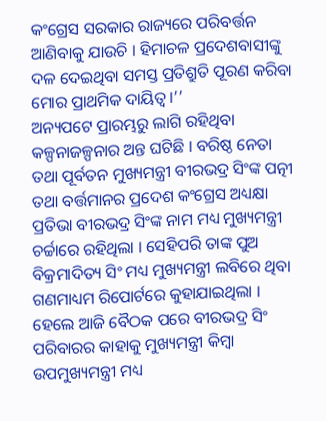କଂଗ୍ରେସ ସରକାର ରାଜ୍ୟରେ ପରିବର୍ତ୍ତନ ଆଣିବାକୁ ଯାଉଚି । ହିମାଚଳ ପ୍ରଦେଶବାସୀଙ୍କୁ ଦଳ ଦେଇଥିବା ସମସ୍ତ ପ୍ରତିଶ୍ରୁତି ପୂରଣ କରିବା ମୋର ପ୍ରାଥମିକ ଦାୟିତ୍ୱ ।’’
ଅନ୍ୟପଟେ ପ୍ରାରମ୍ଭରୁ ଲାଗି ରହିଥିବା କଳ୍ପନାଜଳ୍ପନାର ଅନ୍ତ ଘଟିଛି । ବରିଷ୍ଠ ନେତା ତଥା ପୂର୍ବତନ ମୁଖ୍ୟମନ୍ତ୍ରୀ ବୀରଭଦ୍ର ସିଂଙ୍କ ପତ୍ନୀ ତଥା ବର୍ତ୍ତମାନର ପ୍ରଦେଶ କଂଗ୍ରେସ ଅଧ୍ୟକ୍ଷା ପ୍ରତିଭା ବୀରଭଦ୍ର ସିଂଙ୍କ ନାମ ମଧ୍ୟ ମୁଖ୍ୟମନ୍ତ୍ରୀ ଚର୍ଚ୍ଚାରେ ରହିଥିଲା । ସେହିପରି ତାଙ୍କ ପୁଅ ବିକ୍ରମାଦିତ୍ୟ ସିଂ ମଧ୍ୟ ମୁଖ୍ୟମନ୍ତ୍ରୀ ଲବିରେ ଥିବା ଗଣମାଧ୍ୟମ ରିପୋର୍ଟରେ କୁହାଯାଇଥିଲା । ହେଲେ ଆଜି ବୈଠକ ପରେ ବୀରଭଦ୍ର ସିଂ ପରିବାରର କାହାକୁ ମୁଖ୍ୟମନ୍ତ୍ରୀ କିମ୍ବା ଉପମୁଖ୍ୟମନ୍ତ୍ରୀ ମଧ୍ୟ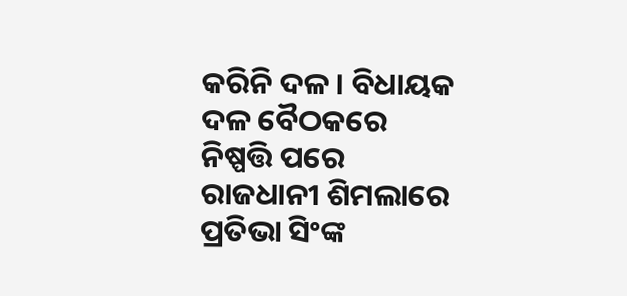କରିନି ଦଳ । ବିଧାୟକ ଦଳ ବୈଠକରେ ନିଷ୍ପତ୍ତି ପରେ ରାଜଧାନୀ ଶିମଲାରେ ପ୍ରତିଭା ସିଂଙ୍କ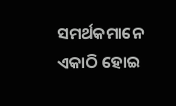ସମର୍ଥକମାନେ ଏକାଠି ହୋଇ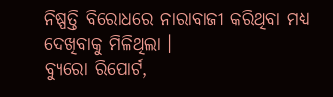ନିଷ୍ପତ୍ତି ବିରୋଧରେ ନାରାବାଜୀ କରିଥିବା ମଧ୍ୟ ଦେଖିବାକୁ ମିଳିଥିଲା ।
ବ୍ୟୁରୋ ରିପୋର୍ଟ,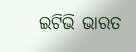ଇଟିଭି ଭାରତ